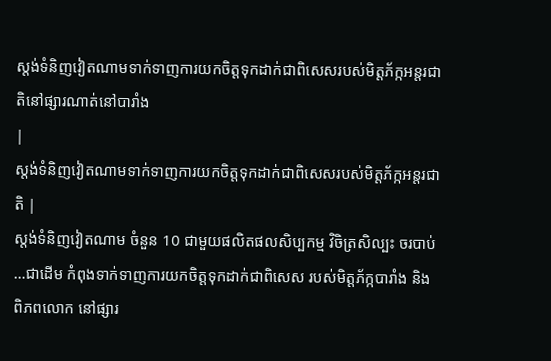ស្តង់ទំនិញវៀតណាមទាក់ទាញការយកចិត្តទុកដាក់ជាពិសេសរបស់មិត្តភ័ក្កអន្តរជាតិនៅផ្សារណាត់នៅបារាំង
|
ស្តង់ទំនិញវៀតណាមទាក់ទាញការយកចិត្តទុកដាក់ជាពិសេសរបស់មិត្តភ័ក្កអន្តរជាតិ |
ស្តង់ទំនិញវៀតណាម ចំនួន 10 ជាមួយផលិតផលសិប្បកម្ម វិចិត្រសិល្បះ ចរបាប់ …ជាដើម កំពុងទាក់ទាញការយកចិត្តទុកដាក់ជាពិសេស របស់មិត្តភ័ក្កបារាំង និង
ពិភពលោក នៅផ្សារ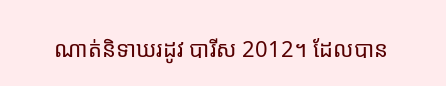ណាត់និទាឃរដូវ បារីស 2012។ ដែលបាន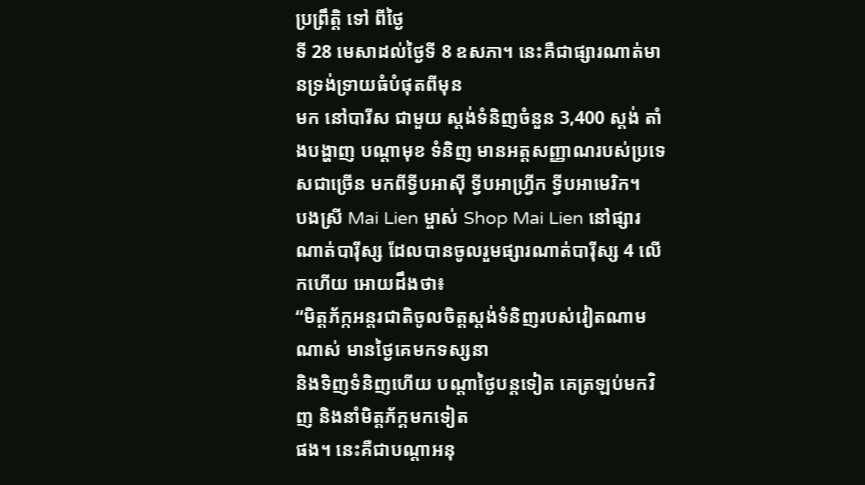ប្រព្រឹត្តិ ទៅ ពីថ្ងៃ
ទី 28 មេសាដល់ថ្ងៃទី 8 ឧសភា។ នេះគឺជាផ្សារណាត់មានទ្រង់ទ្រាយធំបំផុតពីមុន
មក នៅបារីស ជាមួយ ស្តង់ទំនិញចំនួន 3,400 ស្តង់ តាំងបង្ហាញ បណ្ដាមុខ ទំនិញ មានអត្តសញ្ញាណរបស់ប្រទេសជាច្រើន មកពីទ្វីបអាស៊ី ទ្វីបអាហ្វ្រីក ទ្វីបអាមេរិក។
បងស្រី Mai Lien ម្ចាស់ Shop Mai Lien នៅផ្សារណាត់បារ៉ីស្ស ដែលបានចូលរួមផ្សារណាត់បារ៉ីស្ស 4 លើកហើយ អោយដឹងថា៖
“មិត្តភ័ក្កអន្តរជាតិចូលចិត្តស្តង់ទំនិញរបស់វៀតណាមណាស់ មានថ្ងៃគេមកទស្សនា
និងទិញទំនិញហើយ បណ្ដាថ្ងៃបន្តទៀត គេត្រឡប់មកវិញ និងនាំមិត្តភ័ក្គមកទៀត
ផង។ នេះគឺជាបណ្ដាអនុ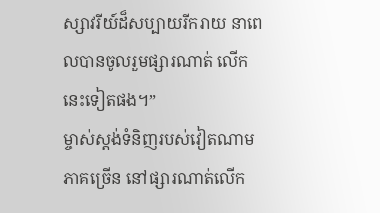ស្សាវរីយ៍ដ៏សប្បាយរីករាយ នាពេលបានចូលរួមផ្សារណាត់ លើកនេះទៀតផង។”
ម្ចាស់ស្តង់ទំនិញរបស់វៀតណាមភាគច្រើន នៅផ្សារណាត់លើក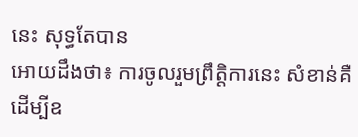នេះ សុទ្ធតែបាន
អោយដឹងថា៖ ការចូលរួមព្រឹត្តិការនេះ សំខាន់គឺ ដើម្បីឧ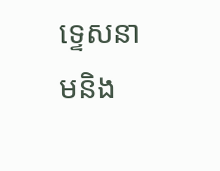ទ្ទេសនាមនិង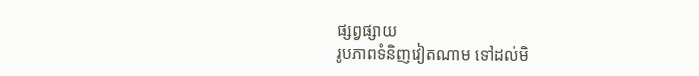ផ្សព្វផ្សាយ
រូបភាពទំនិញវៀតណាម ទៅដល់មិ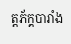ត្តភ័ក្គបារាំង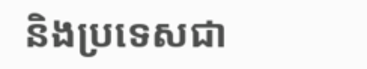និងប្រទេសជា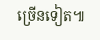ច្រើនទៀត៕